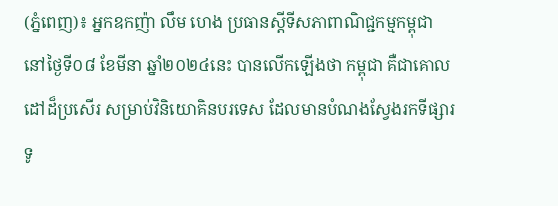(ភ្នំពេញ)៖ អ្នកឧកញ៉ា លឹម ហេង ប្រធានស្តីទីសភាពាណិជ្ជកម្មកម្ពុជា នៅថ្ងៃទី០៨ ខែមីនា ឆ្នាំ២០២៤នេះ បានលើកឡើងថា កម្ពុជា គឺជាគោលដៅដ៏ប្រសើរ សម្រាប់វិនិយោគិនបរទេស ដែលមានបំណងស្វែងរកទីផ្សារទូ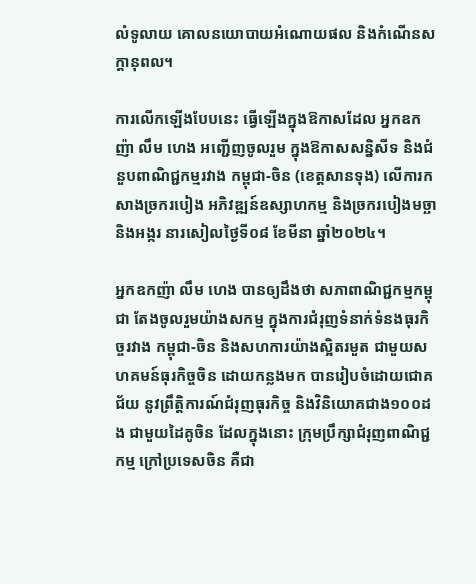លំទូលាយ គោលនយោបាយអំណោយផល និងកំណើនសក្តានុពល។

ការលើកឡើងបែបនេះ ធ្វើឡើងក្នុងឱកាសដែល អ្នកឧកញ៉ា លឹម ហេង អញ្ជើញចូលរួម ក្នុងឱកាសសន្និសីទ និងជំនួបពាណិជ្ជកម្មរវាង កម្ពុជា-ចិន (ខេត្តសានទុង) លើការកសាងច្រករបៀង អភិវឌ្ឍន៍ឧស្សាហកម្ម និងច្រករបៀងមច្ឆា និងអង្ករ នារសៀលថ្ងៃទី០៨ ខែមីនា ឆ្នាំ២០២៤។

អ្នកឧកញ៉ា លឹម ហេង បានឲ្យដឹងថា សភាពាណិជ្ជកម្មកម្ពុជា តែងចូលរួមយ៉ាងសកម្ម ក្នុងការជំរុញទំនាក់ទំនងធុរកិច្ចរវាង កម្ពុជា-ចិន និងសហការយ៉ាងស្អិតរមួត ជាមួយសហគមន៍ធុរកិច្ចចិន ដោយកន្លងមក បានរៀបចំដោយជោគជ័យ នូវព្រឹត្តិការណ៍ជំរុញធុរកិច្ច និងវិនិយោគជាង១០០ដង ជាមួយដៃគូចិន ដែលក្នុងនោះ ក្រុមប្រឹក្សាជំរុញពាណិជ្ជកម្ម ក្រៅប្រទេសចិន គឺជា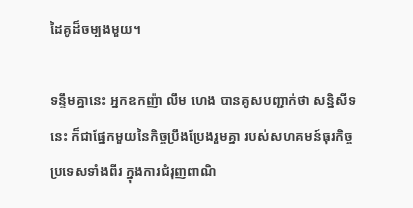ដៃគូដ៏ចម្បងមួយ។

ទន្ទឹមគ្នានេះ អ្នកឧកញ៉ា លឹម ហេង បានគូសបញ្ជាក់ថា សន្និសីទនេះ ក៏ជាផ្នែកមួយនៃកិច្ចប្រឹងប្រែងរួមគ្នា របស់សហគមន៍ធុរកិច្ចប្រទេសទាំងពីរ ក្នុងការជំរុញពាណិ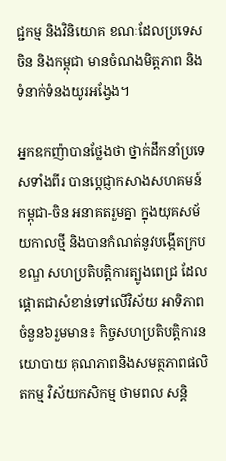ជ្ជកម្ម និងវិនិយោគ ខណៈដែលប្រទេសចិន និងកម្ពុជា មានចំណងមិត្តភាព និងទំនាក់ទំនងយូរអង្វែង។

អ្នកឧកញ៉ាបានថ្លែងថា ថ្នាក់ដឹកនាំប្រទេសទាំងពីរ បានប្តេជ្ញាកសាងសហគមន៍ កម្ពុជា-ចិន អនាគតរួមគ្នា ក្នុងយុគសម័យកាលថ្មី និងបានកំណត់នូវបង្កើតក្របខណ្ឌ សហប្រតិបត្តិការត្បូងពេជ្រ ដែលផ្តោតជាសំខាន់ទៅលើវិស័យ អាទិភាពចំនួន៦រួមមាន៖ កិច្ចសហប្រតិបត្តិការនយោបាយ គុណភាពនិងសមត្ថភាពផលិតកម្ម វិស័យកសិកម្ម ថាមពល សន្តិ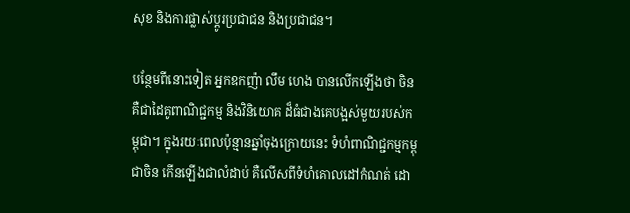សុខ និងការផ្លាស់ប្តូរប្រជាជន និងប្រជាជន។

បន្ថែមពីនោះទៀត អ្នកឧកញ៉ា លឹម ហេង បានលើកឡើងថា ចិន គឺជាដៃគូពាណិជ្ជកម្ម និងវិនិយោគ ដ៏ធំជាងគេបង្អស់មួយរបស់កម្ពុជា។ ក្នុងរយៈពេលប៉ុន្មានឆ្នាំចុងក្រោយនេះ ទំហំពាណិជ្ជកម្មកម្ពុជាចិន កើនឡើងជាលំដាប់ គឺលើសពីទំហំគោលដៅកំណត់ ដោ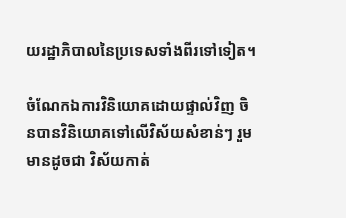យរដ្ឋាភិបាលនៃប្រទេសទាំងពីរទៅទៀត។

ចំណែកឯការវិនិយោគដោយផ្ទាល់វិញ ចិនបានវិនិយោគទៅលើវិស័យសំខាន់ៗ រួមមានដូចជា វិស័យកាត់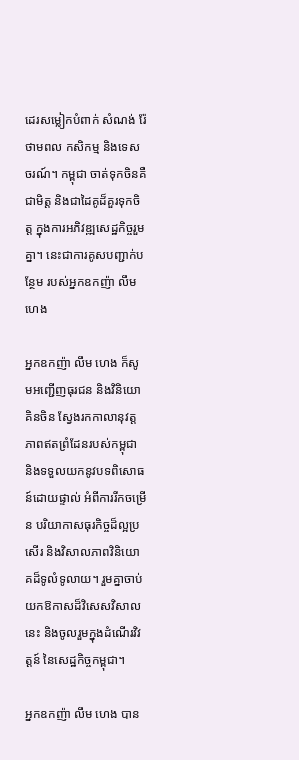ដេរសម្លៀកបំពាក់ សំណង់ រ៉ែ ថាមពល កសិកម្ម និងទេសចរណ៍។ កម្ពុជា ចាត់ទុកចិនគឺជាមិត្ត និងជាដៃគូដ៏គួរទុកចិត្ត ក្នុងការអភិវឌ្ឍសេដ្ឋកិច្ចរួមគ្នា។ នេះជាការគូសបញ្ជាក់បន្ថែម របស់អ្នកឧកញ៉ា លឹម ហេង

អ្នកឧកញ៉ា លឹម ហេង ក៏សូមអញ្ជើញធុរជន និងវិនិយោគិនចិន ស្វែងរកកាលានុវត្តភាពឥតព្រំដែនរបស់កម្ពុជា និងទទួលយកនូវបទពិសោធន៍ដោយផ្ទាល់ អំពីការរីកចម្រើន បរិយាកាសធុរកិច្ចដ៏ល្អប្រសើរ និងវិសាលភាពវិនិយោគដ៏ទូលំទូលាយ។ រួមគ្នាចាប់យកឱកាសដ៏វិសេសវិសាលនេះ និងចូលរួមក្នុងដំណើរវិវត្តន៍ នៃសេដ្ឋកិច្ចកម្ពុជា។

អ្នកឧកញ៉ា លឹម ហេង បាន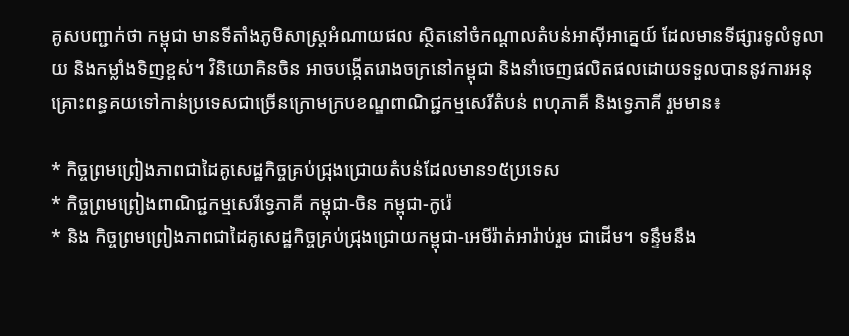គូសបញ្ជាក់ថា កម្ពុជា មានទីតាំងភូមិសាស្ត្រអំណាយផល ស្ថិតនៅចំកណ្តាលតំបន់អាស៊ីអាគ្នេយ៍ ដែលមានទីផ្សារទូលំទូលាយ និងកម្លាំងទិញខ្ពស់។ វិនិយោគិនចិន អាចបង្កើតរោងចក្រនៅកម្ពុជា និងនាំចេញផលិតផលដោយទទួលបាននូវការអនុគ្រោះពន្ធគយទៅកាន់ប្រទេសជាច្រើនក្រោមក្របខណ្ឌពាណិជ្ជកម្មសេរីតំបន់ ពហុភាគី និងទ្វេភាគី រួមមាន៖

* កិច្ចព្រមព្រៀងភាពជាដៃគូសេដ្ឋកិច្ចគ្រប់ជ្រុងជ្រោយតំបន់ដែលមាន១៥ប្រទេស
* កិច្ចព្រមព្រៀងពាណិជ្ជកម្មសេរីទ្វេភាគី កម្ពុជា-ចិន កម្ពុជា-កូរ៉េ
* និង កិច្ចព្រមព្រៀងភាពជាដៃគូសេដ្ឋកិច្ចគ្រប់ជ្រុងជ្រោយកម្ពុជា-អេមីរ៉ាត់អារ៉ាប់រួម ជាដើម។ ទន្ទឹមនឹង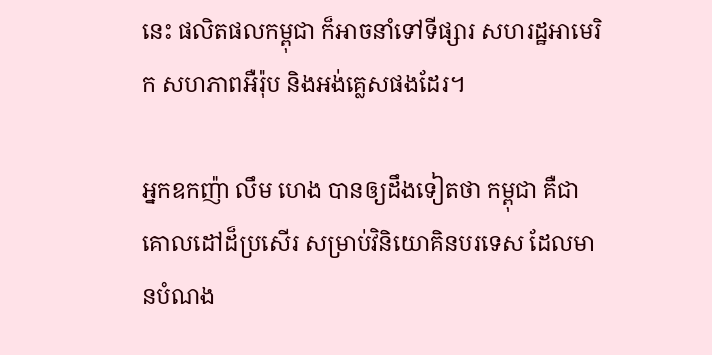នេះ ផលិតផលកម្ពុជា ក៏អាចនាំទៅទីផ្សារ សហរដ្ឋអាមេរិក សហភាពអឺរ៉ុប និងអង់គ្លេសផងដែរ។

អ្នកឧកញ៉ា លឹម ហេង បានឲ្យដឹងទៀតថា កម្ពុជា គឺជាគោលដៅដ៏ប្រសើរ សម្រាប់វិនិយោគិនបរទេស ដែលមានបំណង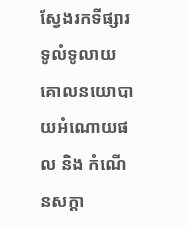ស្វែងរកទីផ្សារទូលំទូលាយ គោលនយោបាយអំណោយផល និង កំណើនសក្តា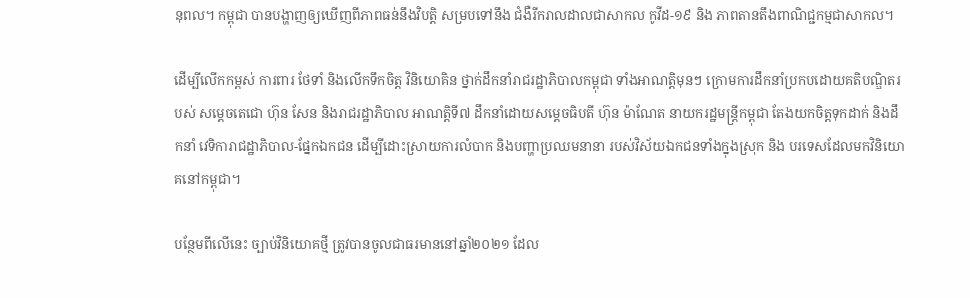នុពល។ កម្ពុជា បានបង្ហាញឲ្យឃើញពីភាពធន់នឹងវិបត្តិ សម្របទៅនឹង ជំងឺរីករាលដាលជាសាកល កូវីដ-១៩ និង ភាពតានតឹងពាណិជ្ជកម្មជាសាកល។

ដើម្បីលើកកម្ពស់ ការពារ ថែទាំ និងលើកទឹកចិត្ត វិនិយោគិន ថ្នាក់ដឹកនាំរាជរដ្ឋាភិបាលកម្ពុជា ទាំងអាណត្តិមុនៗ ក្រោមការដឹកនាំប្រកបដោយគតិបណ្ឌិតរបស់ សម្តេចតេជោ ហ៊ុន សែន និងរាជរដ្ឋាភិបាល អាណត្តិទី៧ ដឹកនាំដោយសម្តេចធិបតី ហ៊ុន ម៉ាណែត នាយករដ្ឋមន្រ្តីកម្ពុជា តែងយកចិត្តទុកដាក់ និងដឹកនាំ វេទិការាជដ្ឋាភិបាល-ផ្នែកឯកជន ដើម្បីដោះស្រាយការលំបាក និងបញ្ហាប្រឈមនានា របស់វិស័យឯកជនទាំងក្នុងស្រុក និង បរទេសដែលមកវិនិយោគនៅកម្ពុជា។

បន្ថែមពីលើនេះ ច្បាប់វិនិយោគថ្មី ត្រូវបានចូលជាធរមាននៅឆ្នាំ២០២១ ដែល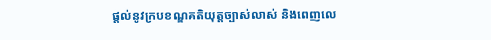ផ្តល់នូវក្របខណ្ឌគតិយុត្តច្បាស់លាស់ និងពេញលេ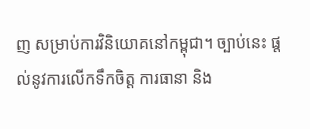ញ សម្រាប់ការវិនិយោគនៅកម្ពុជា។ ច្បាប់នេះ ផ្តល់នូវការលើកទឹកចិត្ត ការធានា និង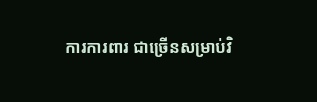ការការពារ ជាច្រើនសម្រាប់វិ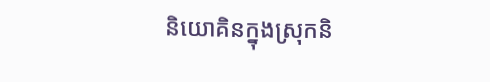និយោគិនក្នុងស្រុកនិ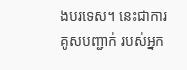ងបរទេស។ នេះជាការគូសបញ្ជាក់ របស់អ្នក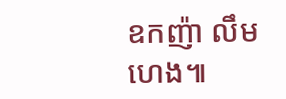ឧកញ៉ា លឹម ហេង៕